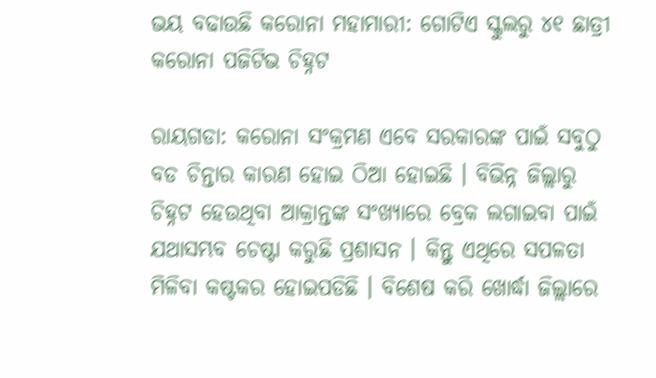ଭୟ ବଢାଉଛି କରୋନା ମହାମାରୀ: ଗୋଟିଏ ସ୍କୁଲରୁ ୪୧ ଛାତ୍ରୀ କରୋନା ପଜିଟିଭ ଚିହ୍ନଟ

ରାୟଗଡା: କରୋନା ସଂକ୍ରମଣ ଏବେ ସରକାରଙ୍କ ପାଇଁ ସବୁଠୁ ବଡ ଚିନ୍ତାର କାରଣ ହୋଇ ଠିଆ ହୋଇଛି । ବିଭିନ୍ନ ଜିଲ୍ଲାରୁ ଚିହ୍ନଟ ହେଉଥିବା ଆକ୍ରାନ୍ତଙ୍କ ସଂଖ୍ୟାରେ ବ୍ରେକ ଲଗାଇବା ପାଇଁ ଯଥାସମ୍ଭବ ଚେଷ୍ଟା କରୁଛି ପ୍ରଶାସନ । କିନ୍ତୁ ଏଥିରେ ସପଳତା ମିଳିବା କଷ୍ଟକର ହୋଇପଡିଛି । ବିଶେଷ କରି ଖୋର୍ଦ୍ଧା ଜିଲ୍ଲାରେ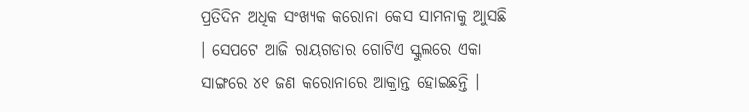ପ୍ରତିଦିନ ଅଧିକ ସଂଖ୍ୟକ କରୋନା କେସ ସାମନାକୁ ଆୁସଛି । ସେପଟେ ଆଜି ରାୟଗଡାର ଗୋଟିଏ ସ୍କୁଲରେ ଏକା ସାଙ୍ଗରେ ୪୧ ଜଣ କରୋନାରେ ଆକ୍ରାନ୍ତ ହୋଇଛନ୍ତି ।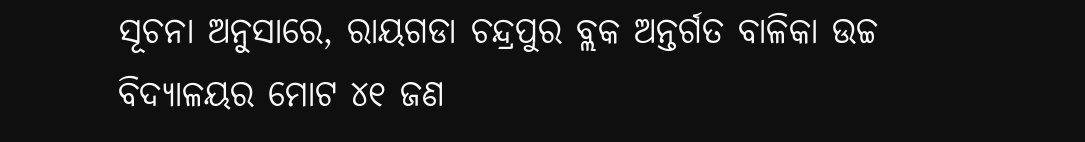ସୂଚନା ଅନୁସାରେ, ରାୟଗଡା ଚନ୍ଦ୍ରପୁର ବ୍ଲକ ଅନ୍ତର୍ଗତ ବାଳିକା ଉଚ୍ଚ ବିଦ୍ୟାଳୟର ମୋଟ ୪୧ ଜଣ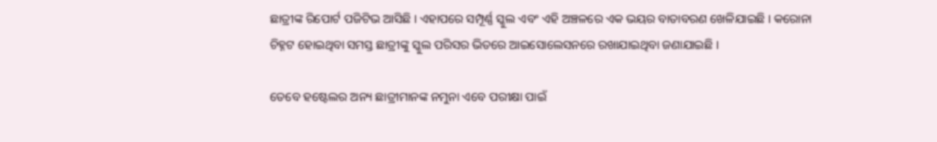ଛାତ୍ରୀଙ୍କ ରିପୋର୍ଟ ପଜିଟିଭ ଆସିଛି । ଏହାପରେ ସମ୍ପୂର୍ଣ୍ଣ ସ୍କୁଲ ଏବଂ ଏହି ଅଞ୍ଚଳରେ ଏକ ଭୟର ବାତାବରଣ ଖେଳିଯାଇଛି । କରୋନା ଚିହ୍ନଟ ହୋଇଥିବା ସମସ୍ତ ଛାତ୍ରୀଙ୍କୁ ସ୍କୁଲ ପରିସର ଭିତରେ ଆଇସୋଲେସନରେ ରଖାଯାଇଥିବା ଜଣାଯାଇଛି ।

ତେବେ ହଷ୍ଟେଲର ଅନ୍ୟ ଛାତ୍ରୀମାନଙ୍କ ନମୁନା ଏବେ ପରୀକ୍ଷା ପାଇଁ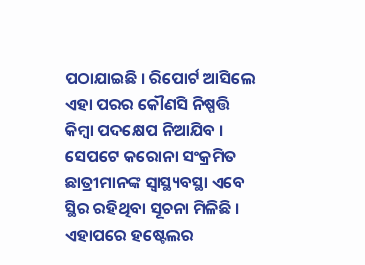ପଠାଯାଇଛି । ରିପୋର୍ଟ ଆସିଲେ ଏହା ପରର କୌଣସି ନିଷ୍ପତ୍ତି କିମ୍ବା ପଦକ୍ଷେପ ନିଆଯିବ । ସେପଟେ କରୋନା ସଂକ୍ରମିତ ଛାତ୍ରୀମାନଙ୍କ ସ୍ୱାସ୍ଥ୍ୟବସ୍ଥା ଏବେ ସ୍ଥିର ରହିଥିବା ସୂଚନା ମିଳିଛି । ଏହାପରେ ହଷ୍ଟେଲର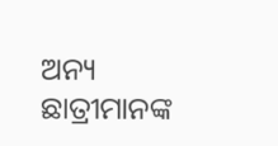ଅନ୍ୟ ଛାତ୍ରୀମାନଙ୍କ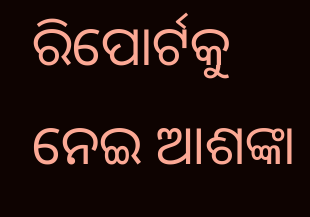ରିପୋର୍ଟକୁ ନେଇ ଆଶଙ୍କା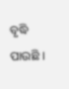ବୃଦ୍ଧି ପାଉଛି ।